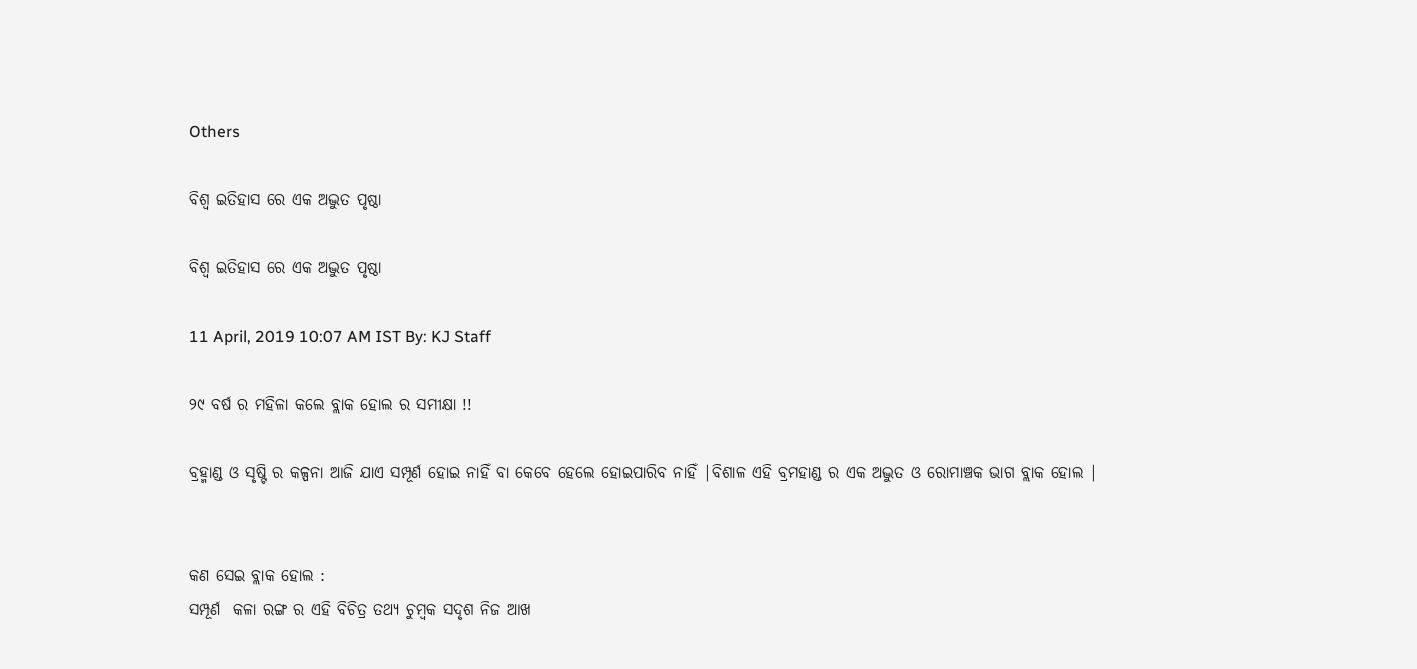Others

ବିଶ୍ୱ ଇତିହାସ ରେ ଏକ ଅଦ୍ଭୁତ ପୃଷ୍ଠା

ବିଶ୍ୱ ଇତିହାସ ରେ ଏକ ଅଦ୍ଭୁତ ପୃଷ୍ଠା

11 April, 2019 10:07 AM IST By: KJ Staff

୨୯ ବର୍ଷ ର ମହିଳା କଲେ ବ୍ଲାକ ହୋଲ ର ସମୀକ୍ଷା !!

ବ୍ରହ୍ମାଣ୍ଡ ଓ ସୃଷ୍ଟି ର କଳ୍ପନା ଆଜି ଯାଏ ସମ୍ପୂର୍ଣ ହୋଇ ନାହିଁ ବା କେବେ ହେଲେ ହୋଇପାରିବ ନାହିଁ |ବିଶାଳ ଏହି ବ୍ରମହାଣ୍ଡ ର ଏକ ଅଦ୍ଭୁତ ଓ ରୋମାଞ୍ଚକ ଭାଗ ବ୍ଲାକ ହୋଲ |


କଣ ସେଇ ବ୍ଲାକ ହୋଲ :
ସମ୍ପୂର୍ଣ  କଳା ରଙ୍ଗ ର ଏହି ବିଚିତ୍ର ତଥ୍ୟ ଚୁମ୍ବକ ସଦୃଶ ନିଜ ଆଖ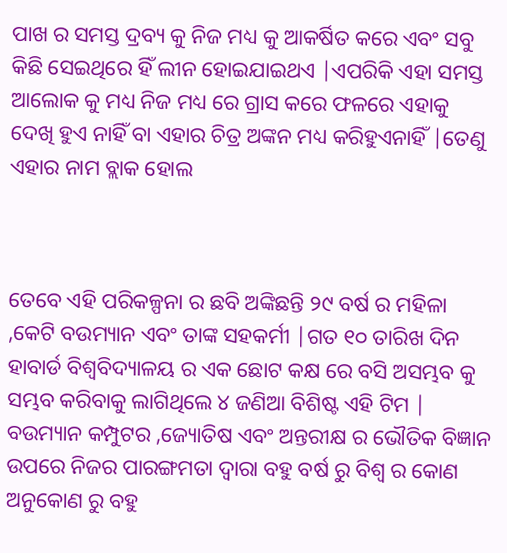ପାଖ ର ସମସ୍ତ ଦ୍ରବ୍ୟ କୁ ନିଜ ମଧ୍ୟ କୁ ଆକର୍ଷିତ କରେ ଏବଂ ସବୁ କିଛି ସେଇଥିରେ ହିଁ ଲୀନ ହୋଇଯାଇଥଏ |ଏପରିକି ଏହା ସମସ୍ତ ଆଲୋକ କୁ ମଧ୍ୟ ନିଜ ମଧ୍ୟ ରେ ଗ୍ରାସ କରେ ଫଳରେ ଏହାକୁ ଦେଖି ହୁଏ ନାହିଁ ବା ଏହାର ଚିତ୍ର ଅଙ୍କନ ମଧ୍ୟ କରିହୁଏନାହିଁ |ତେଣୁ ଏହାର ନାମ ବ୍ଲାକ ହୋଲ



ତେବେ ଏହି ପରିକଳ୍ପନା ର ଛବି ଅଙ୍କିଛନ୍ତି ୨୯ ବର୍ଷ ର ମହିଳା ,କେଟି ବଉମ୍ୟାନ ଏବଂ ତାଙ୍କ ସହକର୍ମୀ |ଗତ ୧୦ ତାରିଖ ଦିନ ହାବାର୍ଡ ବିଶ୍ୱବିଦ୍ୟାଳୟ ର ଏକ ଛୋଟ କକ୍ଷ ରେ ବସି ଅସମ୍ଭବ କୁ ସମ୍ଭବ କରିବାକୁ ଲାଗିଥିଲେ ୪ ଜଣିଆ ବିଶିଷ୍ଟ ଏହି ଟିମ | ବଉମ୍ୟାନ କମ୍ପୁଟର ,ଜ୍ୟୋତିଷ ଏବଂ ଅନ୍ତରୀକ୍ଷ ର ଭୌତିକ ବିଜ୍ଞାନ ଉପରେ ନିଜର ପାରଙ୍ଗମତା ଦ୍ୱାରା ବହୁ ବର୍ଷ ରୁ ବିଶ୍ୱ ର କୋଣ ଅନୁକୋଣ ରୁ ବହୁ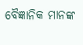ବୈଜ୍ଞାନିକ ମାନଙ୍କ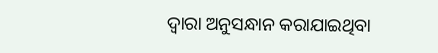ଦ୍ୱାରା ଅନୁସନ୍ଧାନ କରାଯାଇଥିବା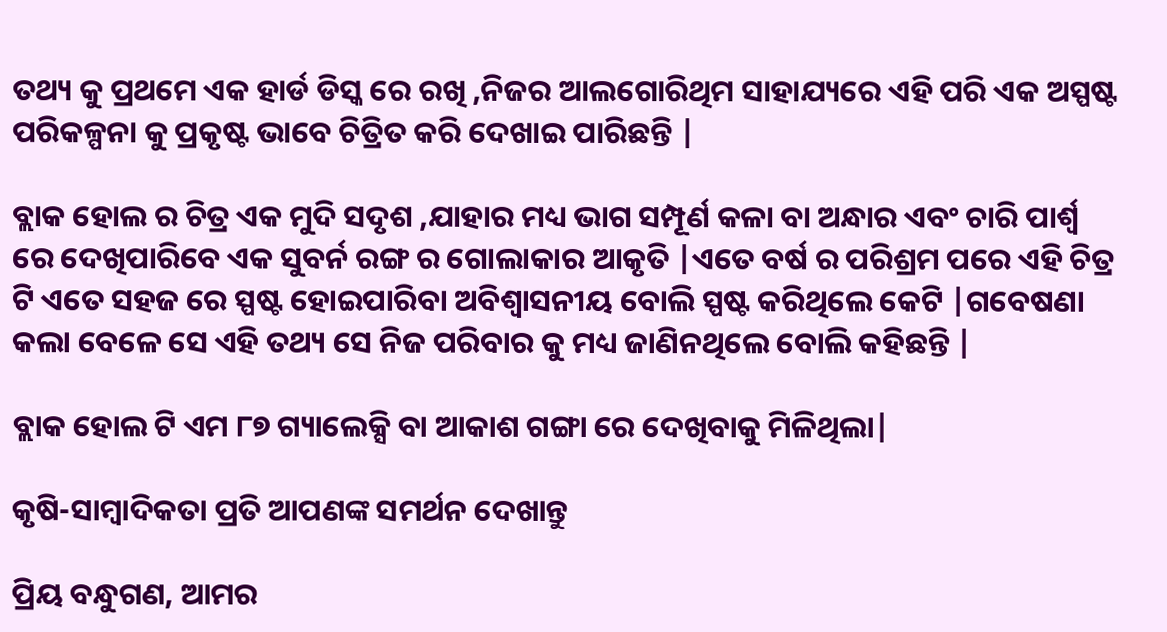ତଥ୍ୟ କୁ ପ୍ରଥମେ ଏକ ହାର୍ଡ ଡିସ୍କ ରେ ରଖି ,ନିଜର ଆଲଗୋରିଥିମ ସାହାଯ୍ୟରେ ଏହି ପରି ଏକ ଅସ୍ପଷ୍ଟ ପରିକଳ୍ପନା କୁ ପ୍ରକୃଷ୍ଟ ଭାବେ ଚିତ୍ରିତ କରି ଦେଖାଇ ପାରିଛନ୍ତି |

ବ୍ଲାକ ହୋଲ ର ଚିତ୍ର ଏକ ମୁଦି ସଦୃଶ ,ଯାହାର ମଧ୍ୟ ଭାଗ ସମ୍ପୂର୍ଣ କଳା ବା ଅନ୍ଧାର ଏବଂ ଚାରି ପାର୍ଶ୍ୱ ରେ ଦେଖିପାରିବେ ଏକ ସୁବର୍ନ ରଙ୍ଗ ର ଗୋଲାକାର ଆକୃତି |ଏତେ ବର୍ଷ ର ପରିଶ୍ରମ ପରେ ଏହି ଚିତ୍ର ଟି ଏତେ ସହଜ ରେ ସ୍ପଷ୍ଟ ହୋଇପାରିବା ଅବିଶ୍ୱାସନୀୟ ବୋଲି ସ୍ପଷ୍ଟ କରିଥିଲେ କେଟି |ଗବେଷଣା କଲା ବେଳେ ସେ ଏହି ତଥ୍ୟ ସେ ନିଜ ପରିବାର କୁ ମଧ୍ୟ ଜାଣିନଥିଲେ ବୋଲି କହିଛନ୍ତି |

ବ୍ଲାକ ହୋଲ ଟି ଏମ ୮୭ ଗ୍ୟାଲେକ୍ସି ବା ଆକାଶ ଗଙ୍ଗା ରେ ଦେଖିବାକୁ ମିଳିଥିଲା|

କୃଷି-ସାମ୍ବାଦିକତା ପ୍ରତି ଆପଣଙ୍କ ସମର୍ଥନ ଦେଖାନ୍ତୁ

ପ୍ରିୟ ବନ୍ଧୁଗଣ, ଆମର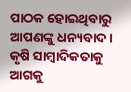ପାଠକ ହୋଇଥିବାରୁ ଆପଣଙ୍କୁ ଧନ୍ୟବାଦ । କୃଷି ସାମ୍ବାଦିକତାକୁ ଆଗକୁ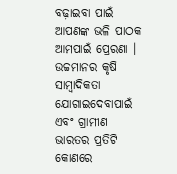ବଢ଼ାଇବା ପାଇଁ ଆପଣଙ୍କ ଭଳି ପାଠକ ଆମପାଇଁ ପ୍ରେରଣା । ଉଚ୍ଚମାନର କୃଷି ସାମ୍ବାଦିକତା ଯୋଗାଇଦେବାପାଇଁ ଏବଂ ଗ୍ରାମୀଣ ଭାରତର ପ୍ରତିଟି କୋଣରେ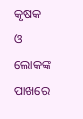କୃଷକ ଓ ଲୋକଙ୍କ ପାଖରେ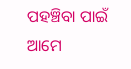ପହଞ୍ଚିବା ପାଇଁ ଆମେ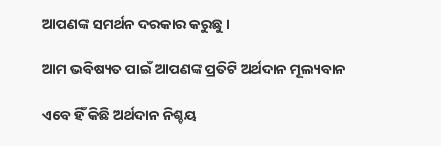ଆପଣଙ୍କ ସମର୍ଥନ ଦରକାର କରୁଛୁ ।

ଆମ ଭବିଷ୍ୟତ ପାଇଁ ଆପଣଙ୍କ ପ୍ରତିଟି ଅର୍ଥଦାନ ମୂଲ୍ୟବାନ

ଏବେ ହିଁ କିଛି ଅର୍ଥଦାନ ନିଶ୍ଚୟ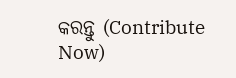କରନ୍ତୁ (Contribute Now)